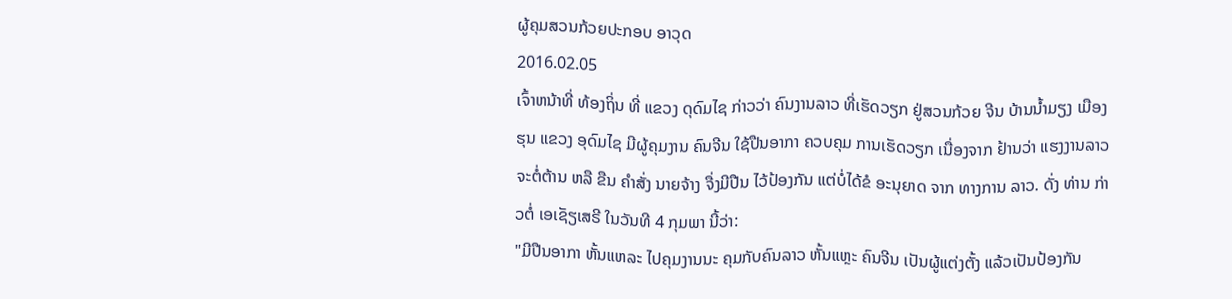ຜູ້ຄຸມສວນກ້ວຍປະກອບ ອາວຸດ
2016.02.05
ເຈົ້າຫນ້າທີ່ ທ້ອງຖິ່ນ ທີ່ ແຂວງ ດຸດົມໄຊ ກ່າວວ່າ ຄົນງານລາວ ທີ່ເຮັດວຽກ ຢູ່ສວນກ້ວຍ ຈີນ ບ້ານນ້ຳມຽງ ເມືອງຮຸນ ແຂວງ ອຸດົມໄຊ ມີຜູ້ຄຸມງານ ຄົນຈີນ ໃຊ້ປືນອາກາ ຄວບຄຸມ ການເຮັດວຽກ ເນື່ອງຈາກ ຢ້ານວ່າ ແຮງງານລາວ ຈະຕໍ່ຕ້ານ ຫລື ຂືນ ຄຳສັ່ງ ນາຍຈ້າງ ຈື່ງມີປືນ ໄວ້ປ້ອງກັນ ແຕ່ບໍ່ໄດ້ຂໍ ອະນຸຍາດ ຈາກ ທາງການ ລາວ. ດັ່ງ ທ່ານ ກ່າວຕໍ່ ເອເຊັຽເສຣີ ໃນວັນທີ 4 ກຸມພາ ນີ້ວ່າ:
"ມີປືນອາກາ ຫັ້ນແຫລະ ໄປຄຸມງານນະ ຄຸມກັບຄົນລາວ ຫັ້ນແຫຼະ ຄົນຈີນ ເປັນຜູ້ແຕ່ງຕັ້ງ ແລ້ວເປັນປ້ອງກັນ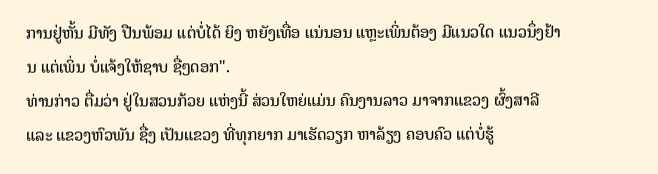ການຢູ່ຫັ້ນ ມີທັງ ປືນພ້ອມ ແຕ່ບໍ່ໄດ້ ຍິງ ຫຍັງເທື່ອ ແນ່ນອນ ແຫຼະເພິ່ນຕ້ອງ ມີແນວໃດ ແນວນຶ່ງຢ້ານ ແຕ່ເພິ່ນ ບໍ່ແຈ້ງໃຫ້ຊາບ ຊື່ໆດອກ".
ທ່ານກ່າວ ຕື່ມວ່າ ຢູ່ໃນສວນກ້ວຍ ແຫ່ງນີ້ ສ່ວນໃຫຍ່ແມ່ນ ຄົນງານລາວ ມາຈາກແຂວງ ຜົ້ງສາລີ ແລະ ແຂວງຫົວພັນ ຊື່ງ ເປັນແຂວງ ທີ່ທຸກຍາກ ມາເຮັດວຽກ ຫາລ້ຽງ ຄອບຄົວ ແຕ່ບໍ່ຮູ້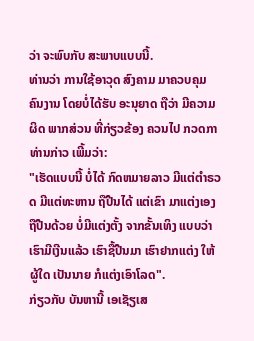ວ່າ ຈະພົບກັບ ສະພາບແບບນີ້.
ທ່ານວ່າ ການໃຊ້ອາວຸດ ສົງຄາມ ມາຄວບຄຸມ ຄົນງານ ໂດຍບໍ່ໄດ້ຮັບ ອະນຸຍາດ ຖືວ່າ ມີຄວາມຜິດ ພາກສ່ວນ ທີ່ກ່ຽວຂ້ອງ ຄວນໄປ ກວດກາ ທ່ານກ່າວ ເພີ້ມວ່າ:
"ເຮັດແບບນີ້ ບໍ່ໄດ້ ກົດຫມາຍລາວ ມີແຕ່ຕຳຣວດ ມີແຕ່ທະຫານ ຖືປືນໄດ້ ແຕ່ເຂົາ ມາແຕ່ງເອງ ຖືປືນດ້ວຍ ບໍ່ມີແຕ່ງຕັ້ງ ຈາກຂັ້ນເທິງ ແບບວ່າ ເຮົາມີເງີນແລ້ວ ເຮົາຊື້ປືນມາ ເຮົາຢາກແຕ່ງ ໃຫ້ຜູ້ໃດ ເປັນນາຍ ກໍແຕ່ງເອົາໂລດ".
ກ່ຽວກັບ ບັນຫານີ້ ເອເຊັຽເສ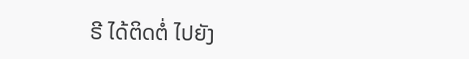ຣີ ໄດ້ຕິດຕໍ່ ໄປຍັງ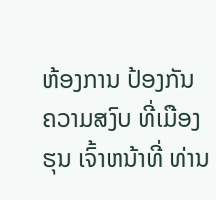ຫ້ອງການ ປ້ອງກັນ ຄວາມສງົບ ທີ່ເມືອງຮຸນ ເຈົ້າຫນ້າທີ່ ທ່ານ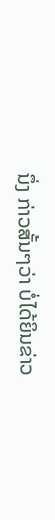ນຶ່ງ ກ່າວສັ້ນໆວ່າ ບໍ່ໄດ້ຍິນຂ່າວ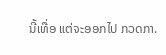ນີ້ເທື່ອ ແຕ່ຈະອອກໄປ ກວດກາ.